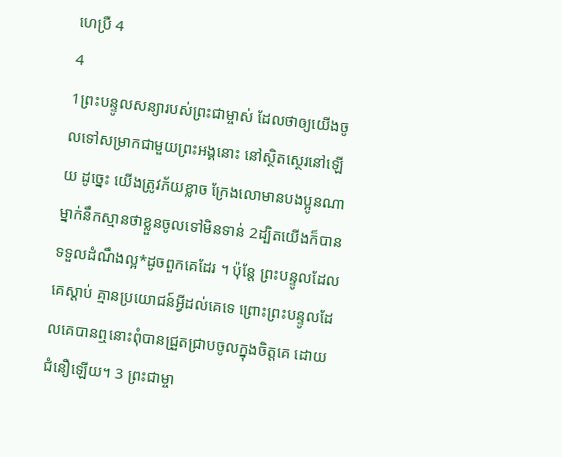ហេប្រឺ 4
4
1ព្រះបន្ទូលសន្យារបស់ព្រះជាម្ចាស់ ដែលថាឲ្យយើងចូលទៅសម្រាកជាមួយព្រះអង្គនោះ នៅស្ថិតស្ថេរនៅឡើយ ដូច្នេះ យើងត្រូវភ័យខ្លាច ក្រែងលោមានបងប្អូនណាម្នាក់នឹកស្មានថាខ្លួនចូលទៅមិនទាន់ 2ដ្បិតយើងក៏បានទទួលដំណឹងល្អ*ដូចពួកគេដែរ ។ ប៉ុន្តែ ព្រះបន្ទូលដែលគេស្ដាប់ គ្មានប្រយោជន៍អ្វីដល់គេទេ ព្រោះព្រះបន្ទូលដែលគេបានឮនោះពុំបានជ្រួតជ្រាបចូលក្នុងចិត្តគេ ដោយជំនឿឡើយ។ 3 ព្រះជាម្ចា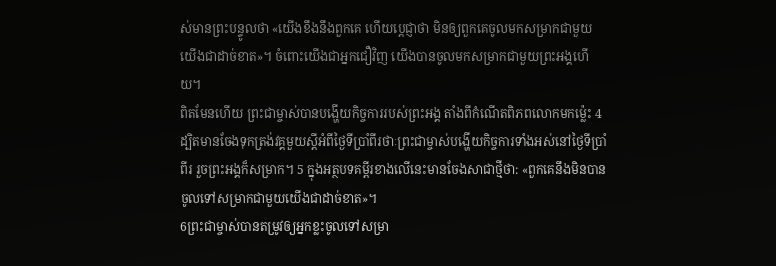ស់មានព្រះបន្ទូលថា «យើងខឹងនឹងពួកគេ ហើយប្ដេជ្ញាថា មិនឲ្យពួកគេចូលមកសម្រាកជាមួយយើងជាដាច់ខាត»។ ចំពោះយើងជាអ្នកជឿវិញ យើងបានចូលមកសម្រាកជាមួយព្រះអង្គហើយ។
ពិតមែនហើយ ព្រះជាម្ចាស់បានបង្ហើយកិច្ចការរបស់ព្រះអង្គ តាំងពីកំណើតពិភពលោកមកម៉្លេះ 4 ដ្បិតមានចែងទុកត្រង់វគ្គមួយស្ដីអំពីថ្ងៃទីប្រាំពីរថាៈព្រះជាម្ចាស់បង្ហើយកិច្ចការទាំងអស់នៅថ្ងៃទីប្រាំពីរ រួចព្រះអង្គក៏សម្រាក។ 5 ក្នុងអត្ថបទគម្ពីរខាងលើនេះមានចែងសាជាថ្មីថា: «ពួកគេនឹងមិនបានចូលទៅសម្រាកជាមួយយើងជាដាច់ខាត»។
6ព្រះជាម្ចាស់បានតម្រូវឲ្យអ្នកខ្លះចូលទៅសម្រា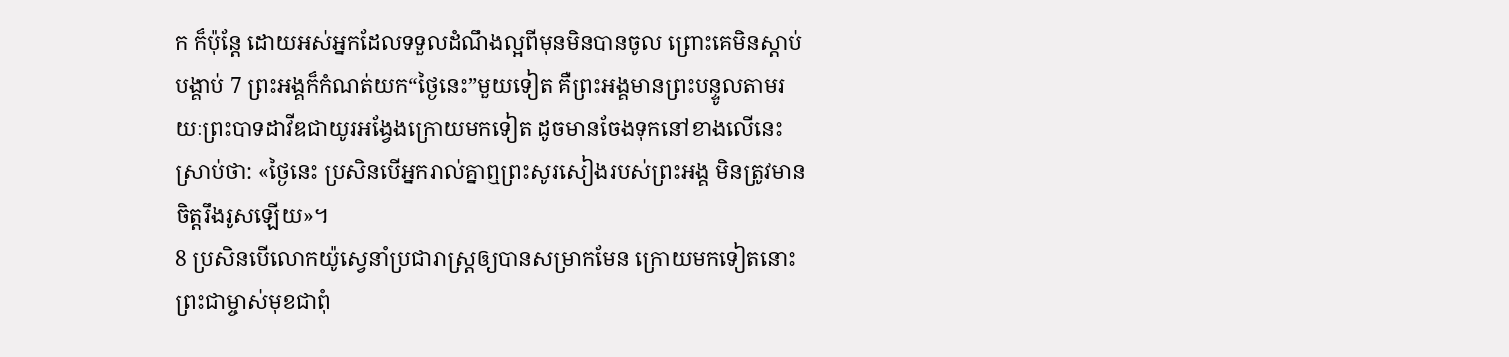ក ក៏ប៉ុន្តែ ដោយអស់អ្នកដែលទទួលដំណឹងល្អពីមុនមិនបានចូល ព្រោះគេមិនស្ដាប់បង្គាប់ 7 ព្រះអង្គក៏កំណត់យក“ថ្ងៃនេះ”មួយទៀត គឺព្រះអង្គមានព្រះបន្ទូលតាមរយៈព្រះបាទដាវីឌជាយូរអង្វែងក្រោយមកទៀត ដូចមានចែងទុកនៅខាងលើនេះស្រាប់ថា: «ថ្ងៃនេះ ប្រសិនបើអ្នករាល់គ្នាឮព្រះសូរសៀងរបស់ព្រះអង្គ មិនត្រូវមានចិត្តរឹងរូសឡើយ»។
8 ប្រសិនបើលោកយ៉ូស្វេនាំប្រជារាស្ដ្រឲ្យបានសម្រាកមែន ក្រោយមកទៀតនោះ ព្រះជាម្ចាស់មុខជាពុំ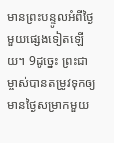មានព្រះបន្ទូលអំពីថ្ងៃមួយផ្សេងទៀតឡើយ។ 9ដូច្នេះ ព្រះជាម្ចាស់បានតម្រូវទុកឲ្យមានថ្ងៃសម្រាកមួយ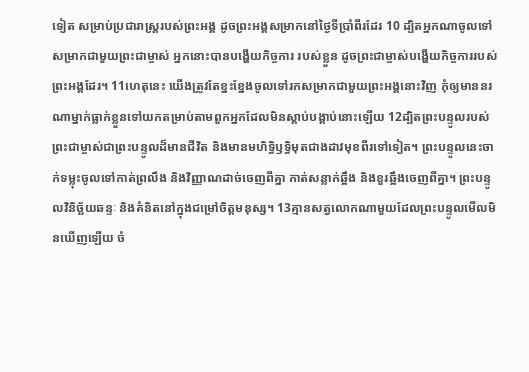ទៀត សម្រាប់ប្រជារាស្ដ្ររបស់ព្រះអង្គ ដូចព្រះអង្គសម្រាកនៅថ្ងៃទីប្រាំពីរដែរ 10 ដ្បិតអ្នកណាចូលទៅសម្រាកជាមួយព្រះជាម្ចាស់ អ្នកនោះបានបង្ហើយកិច្ចការ របស់ខ្លួន ដូចព្រះជាម្ចាស់បង្ហើយកិច្ចការរបស់ព្រះអង្គដែរ។ 11ហេតុនេះ យើងត្រូវតែខ្នះខ្នែងចូលទៅរកសម្រាកជាមួយព្រះអង្គនោះវិញ កុំឲ្យមាននរណាម្នាក់ធ្លាក់ខ្លួនទៅយកតម្រាប់តាមពួកអ្នកដែលមិនស្ដាប់បង្គាប់នោះឡើយ 12ដ្បិតព្រះបន្ទូលរបស់ព្រះជាម្ចាស់ជាព្រះបន្ទូលដ៏មានជីវិត និងមានមហិទ្ធិឫទ្ធិមុតជាងដាវមុខពីរទៅទៀត។ ព្រះបន្ទូលនេះចាក់ទម្លុះចូលទៅកាត់ព្រលឹង និងវិញ្ញាណដាច់ចេញពីគ្នា កាត់សន្លាក់ឆ្អឹង និងខួរឆ្អឹងចេញពីគ្នា។ ព្រះបន្ទូលវិនិច្ឆ័យឆន្ទៈ និងគំនិតនៅក្នុងជម្រៅចិត្តមនុស្ស។ 13គ្មានសត្វលោកណាមួយដែលព្រះបន្ទូលមើលមិនឃើញឡើយ ចំ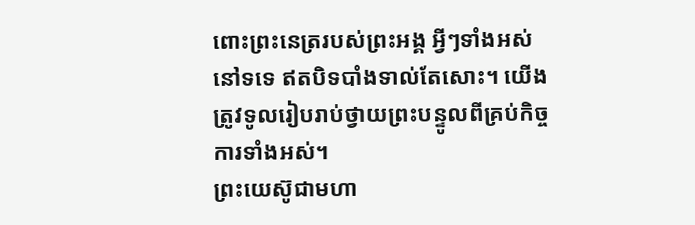ពោះព្រះនេត្ររបស់ព្រះអង្គ អ្វីៗទាំងអស់នៅទទេ ឥតបិទបាំងទាល់តែសោះ។ យើងត្រូវទូលរៀបរាប់ថ្វាយព្រះបន្ទូលពីគ្រប់កិច្ចការទាំងអស់។
ព្រះយេស៊ូជាមហា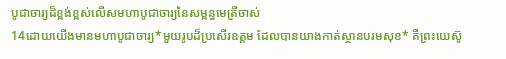បូជាចារ្យដ៏ខ្ពង់ខ្ពស់លើសមហាបូជាចារ្យនៃសម្ពន្ធមេត្រីចាស់
14ដោយយើងមានមហាបូជាចារ្យ*មួយរូបដ៏ប្រសើរឧត្ដម ដែលបានយាងកាត់ស្ថានបរមសុខ* គឺព្រះយេស៊ូ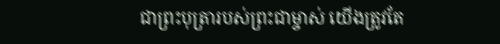ជាព្រះបុត្រារបស់ព្រះជាម្ចាស់ យើងត្រូវតែ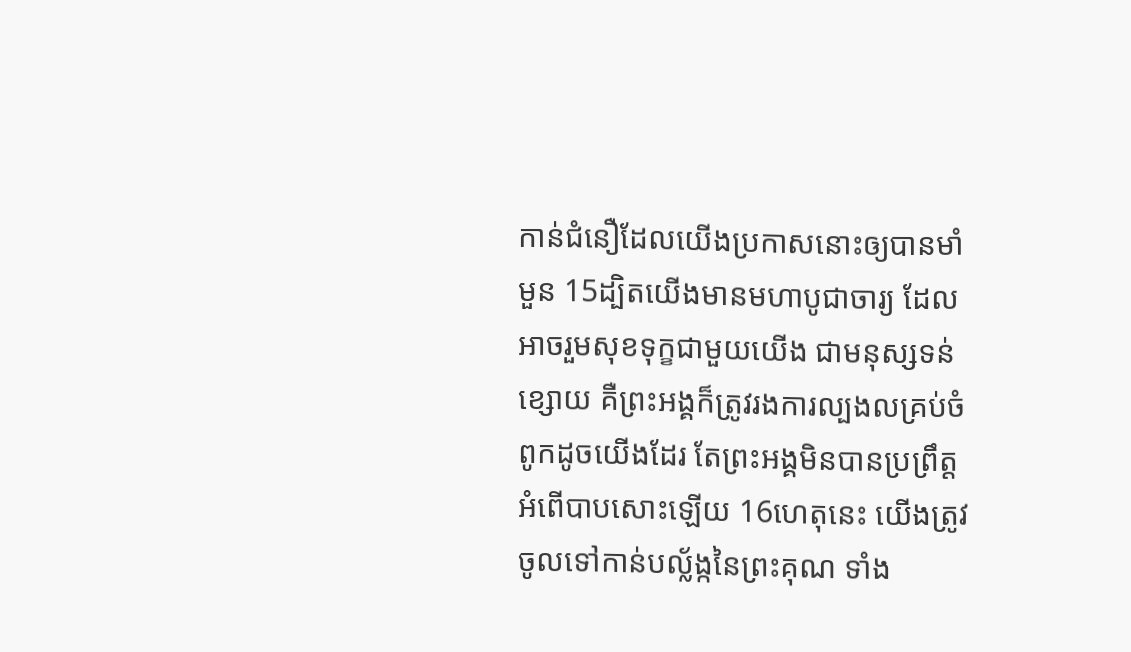កាន់ជំនឿដែលយើងប្រកាសនោះឲ្យបានមាំមួន 15ដ្បិតយើងមានមហាបូជាចារ្យ ដែលអាចរួមសុខទុក្ខជាមួយយើង ជាមនុស្សទន់ខ្សោយ គឺព្រះអង្គក៏ត្រូវរងការល្បងលគ្រប់ចំពូកដូចយើងដែរ តែព្រះអង្គមិនបានប្រព្រឹត្តអំពើបាបសោះឡើយ 16ហេតុនេះ យើងត្រូវចូលទៅកាន់បល្ល័ង្កនៃព្រះគុណ ទាំង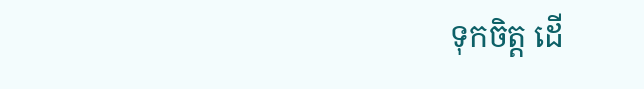ទុកចិត្ត ដើ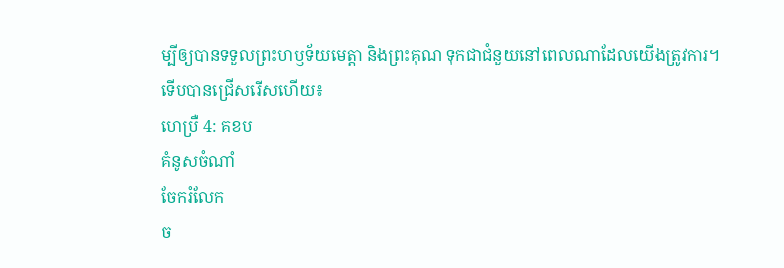ម្បីឲ្យបានទទួលព្រះហឫទ័យមេត្តា និងព្រះគុណ ទុកជាជំនួយនៅពេលណាដែលយើងត្រូវការ។
ទើបបានជ្រើសរើសហើយ៖
ហេប្រឺ 4: គខប
គំនូសចំណាំ
ចែករំលែក
ច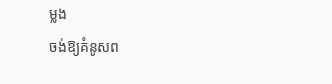ម្លង
ចង់ឱ្យគំនូសព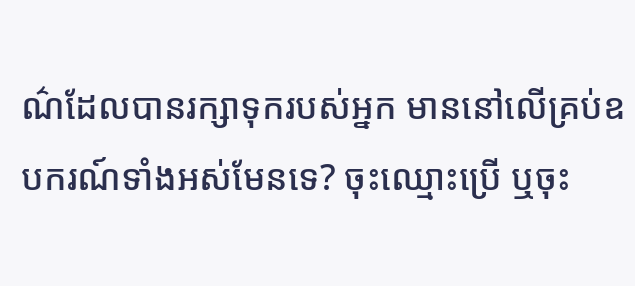ណ៌ដែលបានរក្សាទុករបស់អ្នក មាននៅលើគ្រប់ឧបករណ៍ទាំងអស់មែនទេ? ចុះឈ្មោះប្រើ ឬចុះ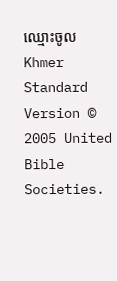ឈ្មោះចូល
Khmer Standard Version © 2005 United Bible Societies.